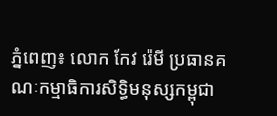ភ្នំពេញ៖ លោក កែវ រ៉េមី ប្រធានគណៈកម្មាធិការសិទ្ធិមនុស្សកម្ពុជា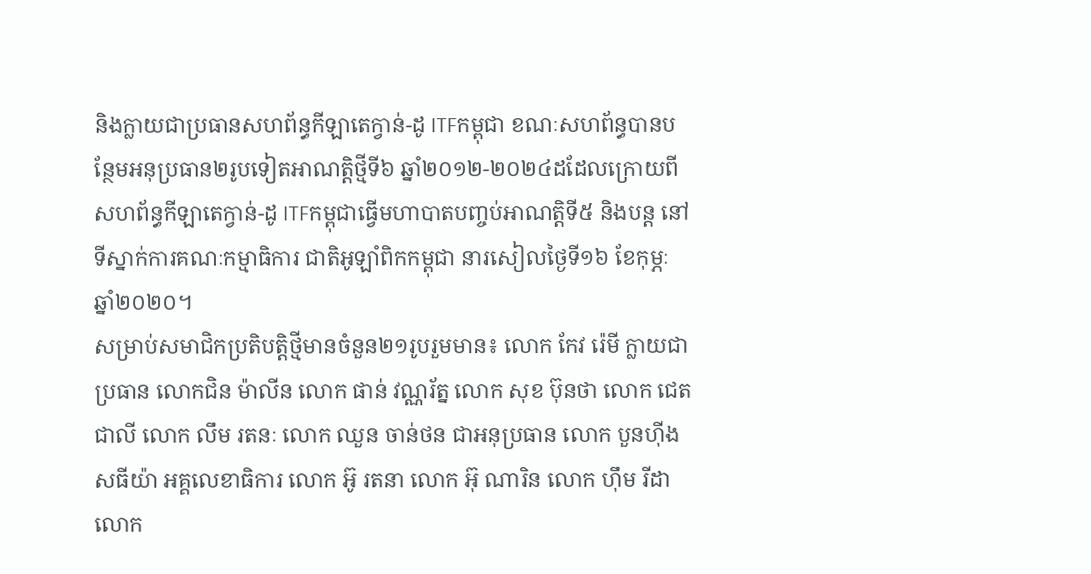និងក្លាយជាប្រធានសហព័ន្ធកីឡាតេក្វាន់-ដូ ITFកម្ពុជា ខណៈសហព័ន្ធបានបន្ថែមអនុប្រធាន២រូបទៀតអាណត្តិថ្មីទី៦ ឆ្នាំ២០១២-២០២៤ដដែលក្រោយពីសហព័ន្ធកីឡាតេក្វាន់-ដូ ITFកម្ពុជាធ្វើមហាបាតបញ្ចប់អាណត្តិទី៥ និងបន្ត នៅទីស្នាក់ការគណៈកម្មាធិការ ជាតិអូឡាំពិកកម្ពុជា នារសៀលថ្ងៃទី១៦ ខែកុម្ភៈ ឆ្នាំ២០២០។
សម្រាប់សមាជិកប្រតិបត្តិថ្មីមានចំនួន២១រូបរួមមាន៖ លោក កែវ រ៉េមី ក្លាយជាប្រធាន លោកជិន ម៉ាលីន លោក ផាន់ វណ្ណរ័ត្ន លោក សុខ ប៊ុនថា លោក ជេត ជាលី លោក លឹម រតនៈ លោក ឈួន ចាន់ថន ជាអនុប្រធាន លោក បួនហ៊ីង សធីយ៉ា អគ្គលេខាធិការ លោក អ៊ូ រតនា លោក អ៊ុ ណារិន លោក ហ៊ឹម រីដា លោក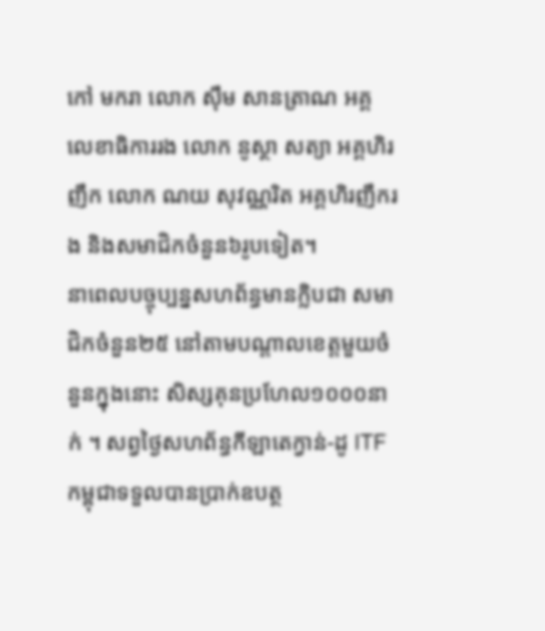កៅ មករា លោក ស៊ឹម សានត្រាណ អគ្គលេខាធិការរង លោក នូស្ថា សត្យា អគ្គហិរញឹក លោក ណយ សុវណ្ណរិត អគ្គហិរញឹករង និងសមាជិកចំនួន៦រូបទៀត។
នាពេលបច្ចុប្បន្នសហព័ន្ធមានក្លិបជា សមាជិកចំនួន២៥ នៅតាមបណ្តាលខេត្តមួយចំនួនក្នុងនោះ សិស្សគុនប្រហែល១០០០នាក់ ។ សព្វថ្ងៃសហព័ន្ធកីឡាតេក្វាន់-ដូ ITFកម្ពុជាទទួលបានប្រាក់ឧបត្ថ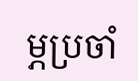ម្ភប្រចាំ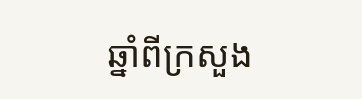ឆ្នាំពីក្រសួង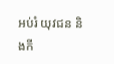អប់រំ យុវជន និងកី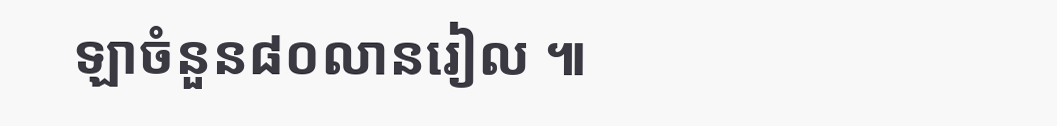ឡាចំនួន៨០លានរៀល ៕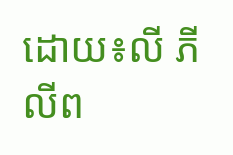ដោយ៖លី ភីលីព